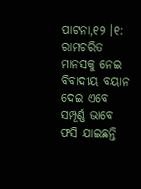ପାଟନା,୧୨ ।୧: ରାମଚରିତ ମାନସକୁ ନେଇ ବିବାଦୀୟ ବୟାନ ଦେଇ ଏବେ ସମ୍ପୂର୍ଣ୍ଣ ଭାବେ ଫସି ଯାଇଛନ୍ତି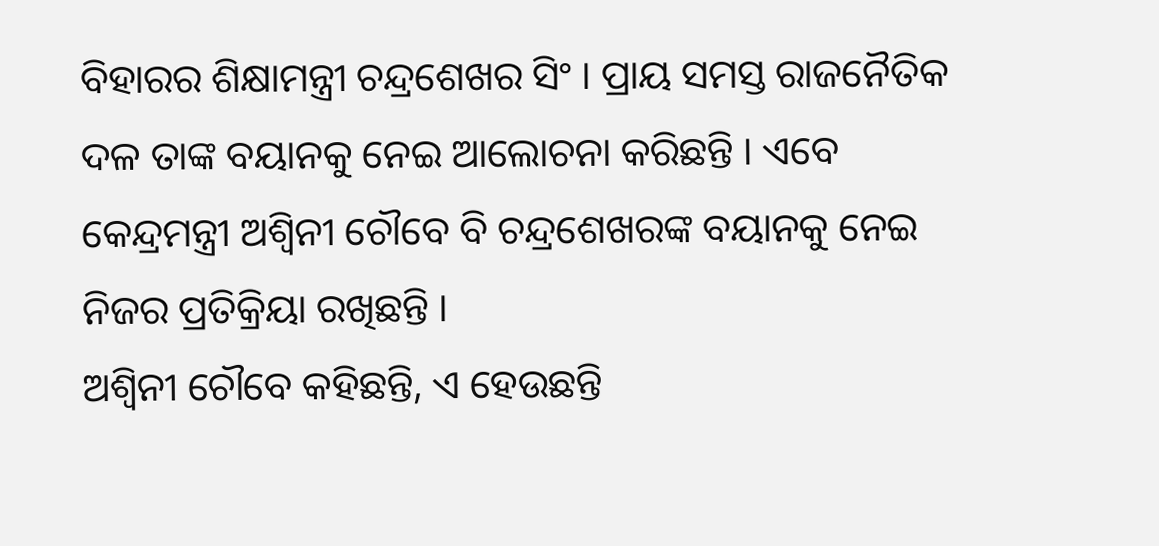ବିହାରର ଶିକ୍ଷାମନ୍ତ୍ରୀ ଚନ୍ଦ୍ରଶେଖର ସିଂ । ପ୍ରାୟ ସମସ୍ତ ରାଜନୈତିକ ଦଳ ତାଙ୍କ ବୟାନକୁ ନେଇ ଆଲୋଚନା କରିଛନ୍ତି । ଏବେ କେନ୍ଦ୍ରମନ୍ତ୍ରୀ ଅଶ୍ୱିନୀ ଚୌବେ ବି ଚନ୍ଦ୍ରଶେଖରଙ୍କ ବୟାନକୁ ନେଇ ନିଜର ପ୍ରତିକ୍ରିୟା ରଖିଛନ୍ତି ।
ଅଶ୍ୱିନୀ ଚୌବେ କହିଛନ୍ତି, ଏ ହେଉଛନ୍ତି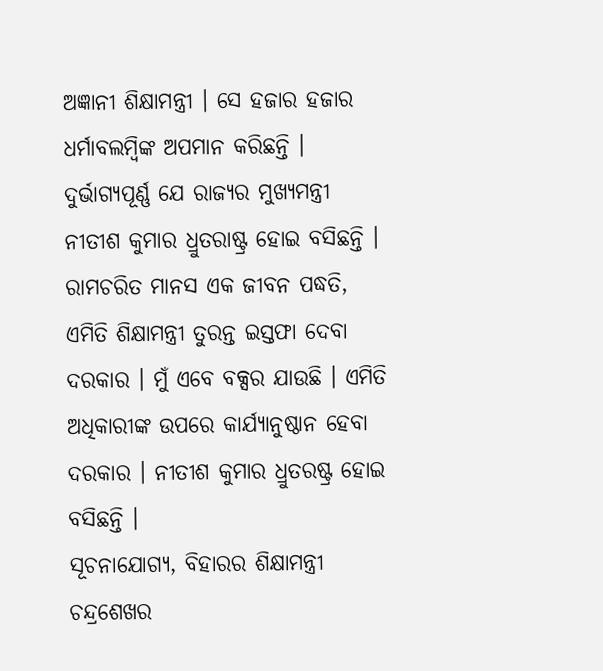ଅଜ୍ଞାନୀ ଶିକ୍ଷାମନ୍ତ୍ରୀ । ସେ ହଜାର ହଜାର ଧର୍ମାବଲମ୍ବିଙ୍କ ଅପମାନ କରିଛନ୍ତି । ଦୁର୍ଭାଗ୍ୟପୂର୍ଣ୍ଣ ଯେ ରାଜ୍ୟର ମୁଖ୍ୟମନ୍ତ୍ରୀ ନୀତୀଶ କୁମାର ଧ୍ରୁତରାଷ୍ଟ୍ର ହୋଇ ବସିଛନ୍ତି । ରାମଚରିତ ମାନସ ଏକ ଜୀବନ ପଦ୍ଧତି, ଏମିତି ଶିକ୍ଷାମନ୍ତ୍ରୀ ତୁରନ୍ତ ଇସ୍ତଫା ଦେବା ଦରକାର । ମୁଁ ଏବେ ବକ୍ସର ଯାଉଛି । ଏମିତି ଅଧିକାରୀଙ୍କ ଉପରେ କାର୍ଯ୍ୟାନୁଷ୍ଠାନ ହେବା ଦରକାର । ନୀତୀଶ କୁମାର ଧ୍ରୁତରଷ୍ଟ୍ର ହୋଇ ବସିଛନ୍ତି ।
ସୂଚନାଯୋଗ୍ୟ, ବିହାରର ଶିକ୍ଷାମନ୍ତ୍ରୀ ଚନ୍ଦ୍ରଶେଖର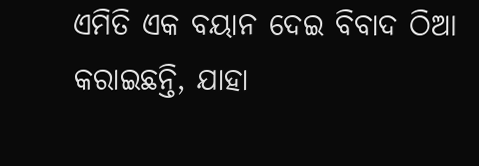ଏମିତି ଏକ ବୟାନ ଦେଇ ବିବାଦ ଠିଆ କରାଇଛନ୍ତି, ଯାହା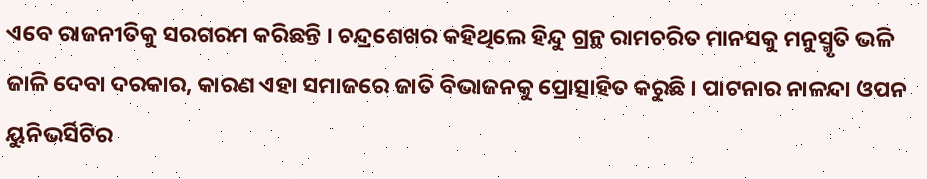ଏବେ ରାଜନୀତିକୁ ସରଗରମ କରିଛନ୍ତି । ଚନ୍ଦ୍ରଶେଖର କହିଥିଲେ ହିନ୍ଦୁ ଗ୍ରନ୍ଥ ରାମଚରିତ ମାନସକୁ ମନୁସ୍ମୃତି ଭଳି ଜାଳି ଦେବା ଦରକାର, କାରଣ ଏହା ସମାଜରେ ଜାତି ବିଭାଜନକୁ ପ୍ରୋତ୍ସାହିତ କରୁଛି । ପାଟନାର ନାଳନ୍ଦା ଓପନ ୟୁନିଭର୍ସିଟିର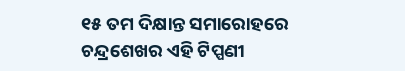୧୫ ତମ ଦିକ୍ଷାନ୍ତ ସମାରୋହରେ ଚନ୍ଦ୍ରଶେଖର ଏହି ଟିପ୍ପଣୀ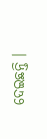ଦେଇଛନ୍ତି ।